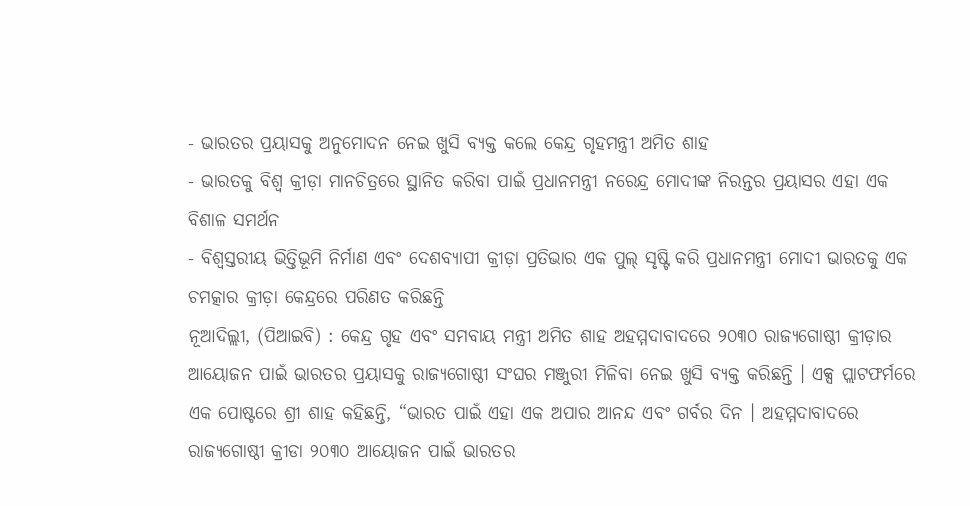- ଭାରତର ପ୍ରୟାସକୁ ଅନୁମୋଦନ ନେଇ ଖୁସି ବ୍ୟକ୍ତ କଲେ କେନ୍ଦ୍ର ଗୃହମନ୍ତ୍ରୀ ଅମିତ ଶାହ
- ଭାରତକୁ ବିଶ୍ୱ କ୍ରୀଡ଼ା ମାନଚିତ୍ରରେ ସ୍ଥାନିତ କରିବା ପାଇଁ ପ୍ରଧାନମନ୍ତ୍ରୀ ନରେନ୍ଦ୍ର ମୋଦୀଙ୍କ ନିରନ୍ତର ପ୍ରୟାସର ଏହା ଏକ ବିଶାଳ ସମର୍ଥନ
- ବିଶ୍ୱସ୍ତରୀୟ ଭିତ୍ତିଭୂମି ନିର୍ମାଣ ଏବଂ ଦେଶବ୍ୟାପୀ କ୍ରୀଡ଼ା ପ୍ରତିଭାର ଏକ ପୁଲ୍ ସୃଷ୍ଟି କରି ପ୍ରଧାନମନ୍ତ୍ରୀ ମୋଦୀ ଭାରତକୁ ଏକ ଚମତ୍କାର କ୍ରୀଡ଼ା କେନ୍ଦ୍ରରେ ପରିଣତ କରିଛନ୍ତି
ନୂଆଦିଲ୍ଲୀ, (ପିଆଇବି) : କେନ୍ଦ୍ର ଗୃହ ଏବଂ ସମବାୟ ମନ୍ତ୍ରୀ ଅମିତ ଶାହ ଅହମ୍ମଦାବାଦରେ ୨୦୩୦ ରାଜ୍ୟଗୋଷ୍ଠୀ କ୍ରୀଡ଼ାର ଆୟୋଜନ ପାଇଁ ଭାରତର ପ୍ରୟାସକୁ ରାଜ୍ୟଗୋଷ୍ଠୀ ସଂଘର ମଞ୍ଜୁରୀ ମିଳିବା ନେଇ ଖୁସି ବ୍ୟକ୍ତ କରିଛନ୍ତି । ଏକ୍ସ ପ୍ଲାଟଫର୍ମରେ ଏକ ପୋଷ୍ଟରେ ଶ୍ରୀ ଶାହ କହିଛନ୍ତି, “ଭାରତ ପାଇଁ ଏହା ଏକ ଅପାର ଆନନ୍ଦ ଏବଂ ଗର୍ବର ଦିନ । ଅହମ୍ମଦାବାଦରେ ରାଜ୍ୟଗୋଷ୍ଠୀ କ୍ରୀଡା ୨୦୩୦ ଆୟୋଜନ ପାଇଁ ଭାରତର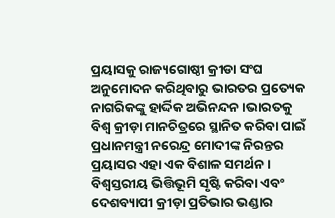ପ୍ରୟାସକୁ ରାଜ୍ୟଗୋଷ୍ଠୀ କ୍ରୀଡା ସଂଘ ଅନୁମୋଦନ କରିଥିବାରୁ ଭାରତର ପ୍ରତ୍ୟେକ ନାଗରିକଙ୍କୁ ହାର୍ଦ୍ଦିକ ଅଭିନନ୍ଦନ ।ଭାରତକୁ ବିଶ୍ୱ କ୍ରୀଡ଼ା ମାନଚିତ୍ରରେ ସ୍ଥାନିତ କରିବା ପାଇଁ ପ୍ରଧାନମନ୍ତ୍ରୀ ନରେନ୍ଦ୍ର ମୋଦୀଙ୍କ ନିରନ୍ତର ପ୍ରୟାସର ଏହା ଏକ ବିଶାଳ ସମର୍ଥନ । ବିଶ୍ୱସ୍ତରୀୟ ଭିତ୍ତିଭୂମି ସୃଷ୍ଟି କରିବା ଏବଂ ଦେଶବ୍ୟାପୀ କ୍ରୀଡ଼ା ପ୍ରତିଭାର ଭଣ୍ଡାର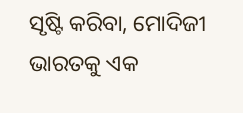ସୃଷ୍ଟି କରିବା, ମୋଦିଜୀ ଭାରତକୁ ଏକ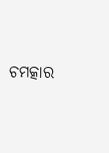ଚମତ୍କାର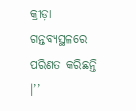କ୍ରୀଡ଼ା ଗନ୍ତବ୍ୟସ୍ଥଳରେ ପରିଣତ କରିଛନ୍ତି ।’’